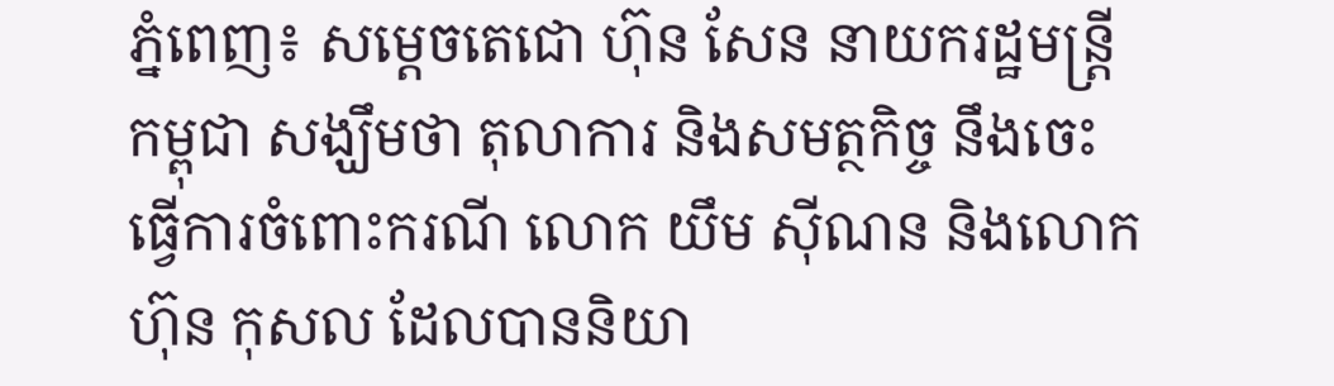ភ្នំពេញ៖ សម្តេចតេជោ ហ៊ុន សែន នាយករដ្ឋមន្រ្តីកម្ពុជា សង្ឃឹមថា តុលាការ និងសមត្ថកិច្ច នឹងចេះធ្វើការចំពោះករណី លោក យឹម ស៊ីណន និងលោក ហ៊ុន កុសល ដែលបាននិយា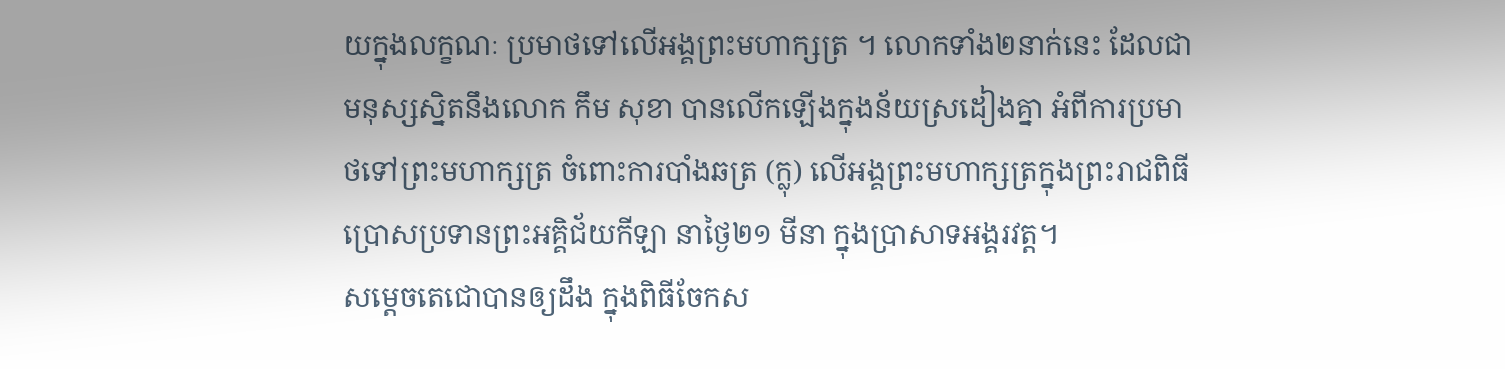យក្នុងលក្ខណៈ ប្រមាថទៅលើអង្គព្រះមហាក្សត្រ ។ លោកទាំង២នាក់នេះ ដែលជាមនុស្សស្និតនឹងលោក កឹម សុខា បានលើកឡើងក្នុងន័យស្រដៀងគ្នា អំពីការប្រមាថទៅព្រះមហាក្សត្រ ចំពោះការបាំងឆត្រ (ក្លុ) លើអង្គព្រះមហាក្សត្រក្នុងព្រះរាជពិធី ប្រោសប្រទានព្រះអគ្គិជ័យកីឡា នាថ្ងៃ២១ មីនា ក្នុងប្រាសាទអង្គរវត្ត។
សម្តេចតេជោបានឲ្យដឹង ក្នុងពិធីចែកស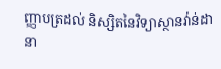ញ្ញាបត្រដល់ និស្សិតនៃវិទ្យាស្ថានវ៉ាន់ដា នា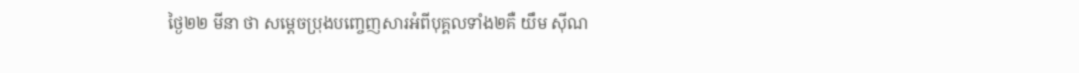ថ្ងៃ២២ មីនា ថា សម្តេចប្រុងបញ្ចេញសារអំពីបុគ្គលទាំង២គឺ យឹម ស៊ីណ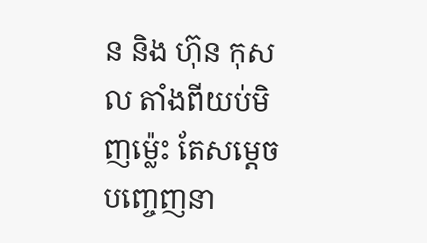ន និង ហ៊ុន កុសល តាំងពីយប់មិញម្ល៉េះ តែសម្តេចបញ្ចេញនា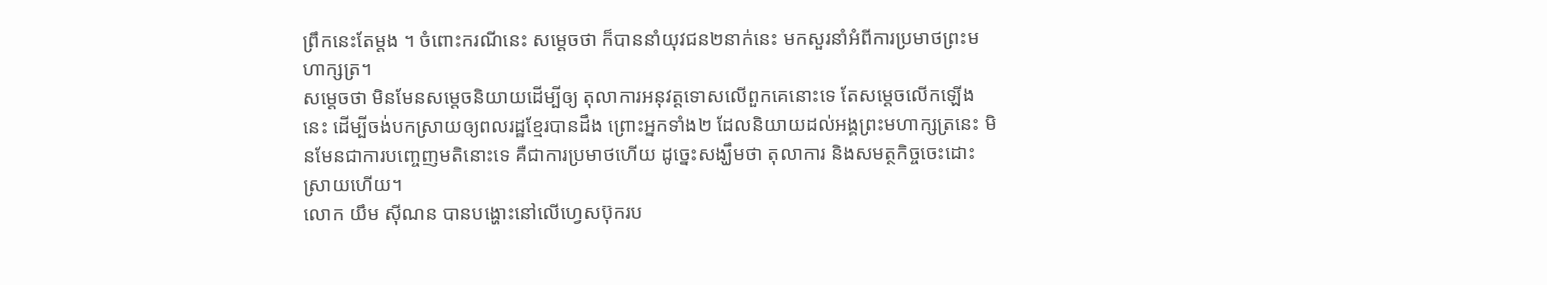ព្រឹកនេះតែម្តង ។ ចំពោះករណីនេះ សម្តេចថា ក៏បាននាំយុវជន២នាក់នេះ មកសួរនាំអំពីការប្រមាថព្រះមហាក្សត្រ។
សម្តេចថា មិនមែនសម្តេចនិយាយដើម្បីឲ្យ តុលាការអនុវត្តទោសលើពួកគេនោះទេ តែសម្តេចលើកឡើងនេះ ដើម្បីចង់បកស្រាយឲ្យពលរដ្ឋខ្មែរបានដឹង ព្រោះអ្នកទាំង២ ដែលនិយាយដល់អង្គព្រះមហាក្សត្រនេះ មិនមែនជាការបញ្ចេញមតិនោះទេ គឺជាការប្រមាថហើយ ដូច្នេះសង្ឃឹមថា តុលាការ និងសមត្ថកិច្ចចេះដោះស្រាយហើយ។
លោក យឹម ស៊ីណន បានបង្ហោះនៅលើហ្វេសប៊ុករប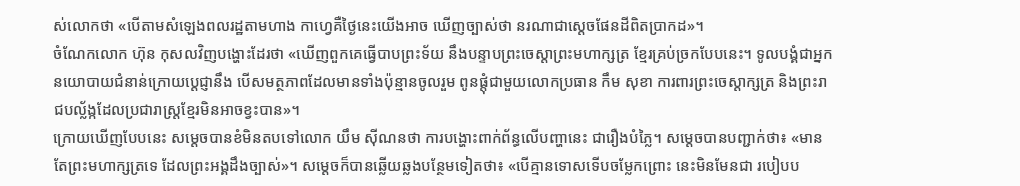ស់លោកថា «បើតាមសំឡេងពលរដ្ឋតាមហាង កាហ្វេគឺថ្ងៃនេះយើងអាច ឃើញច្បាស់ថា នរណាជាស្តេចផែនដីពិតប្រាកដ»។
ចំណែកលោក ហ៊ុន កុសលវិញបង្ហោះដែរថា «ឃើញពួកគេធ្វើបាបព្រះទ័យ នឹងបន្ទាបព្រះចេស្តាព្រះមហាក្សត្រ ខ្មែរគ្រប់ច្រកបែបនេះ។ ទូលបង្គំជាអ្នកនយោបាយជំនាន់ក្រោយប្តេជ្ញានឹង បើសមត្ថភាពដែលមានទាំងប៉ុន្មានចូលរួម ពូនផ្តុំជាមួយលោកប្រធាន កឹម សុខា ការពារព្រះចេស្ដាក្សត្រ និងព្រះរាជបល្ល័ង្កដែលប្រជារាស្ត្រខ្មែរមិនអាចខ្វះបាន»។
ក្រោយឃើញបែបនេះ សម្តេចបានខំមិនតបទៅលោក យឹម ស៊ីណនថា ការបង្ហោះពាក់ព័ន្ធលើបញ្ហានេះ ជារឿងបំភ្លៃ។ សម្តេចបានបញ្ជាក់ថា៖ «មានតែព្រះមហាក្សត្រទេ ដែលព្រះអង្គដឹងច្បាស់»។ សម្តេចក៏បានឆ្លើយឆ្លងបន្ថែមទៀតថា៖ «បើគ្មានទោសទើបចម្លែកព្រោះ នេះមិនមែនជា របៀបប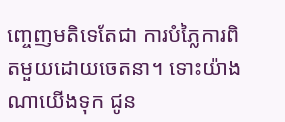ញ្ចេញមតិទេតែជា ការបំភ្លៃការពិតមួយដោយចេតនា។ ទោះយ៉ាងណាយើងទុក ជូន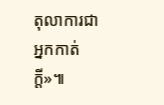តុលាការជាអ្នកកាត់ក្តី»៕